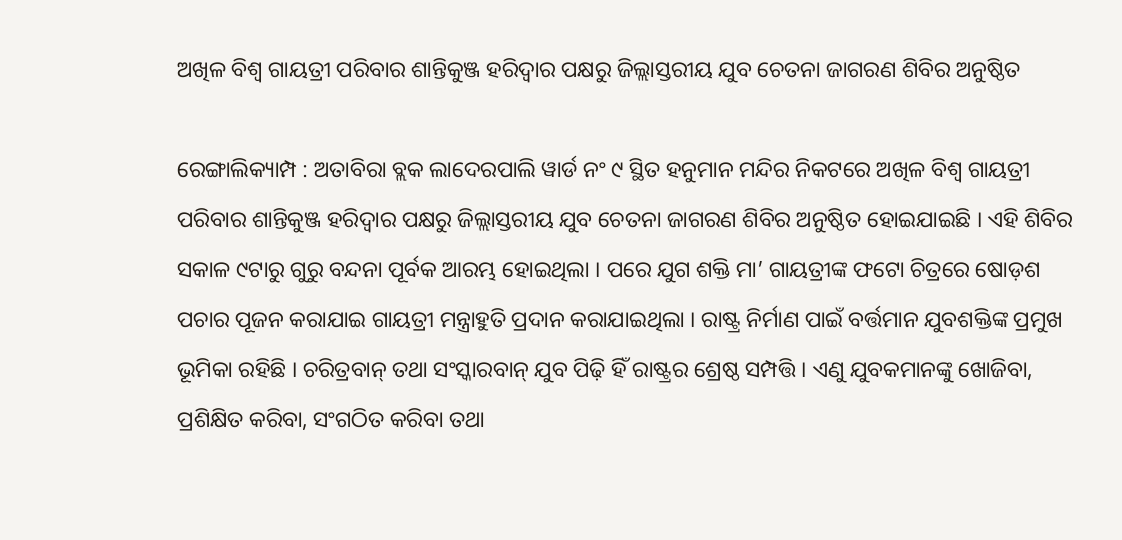ଅଖିଳ ବିଶ୍ଵ ଗାୟତ୍ରୀ ପରିବାର ଶାନ୍ତିକୁଞ୍ଜ ହରିଦ୍ଵାର ପକ୍ଷରୁ ଜିଲ୍ଲାସ୍ତରୀୟ ଯୁବ ଚେତନା ଜାଗରଣ ଶିବିର ଅନୁଷ୍ଠିତ

ରେଙ୍ଗାଲିକ୍ୟାମ୍ପ : ଅତାବିରା ବ୍ଲକ ଲାଦେରପାଲି ୱାର୍ଡ ନଂ ୯ ସ୍ଥିତ ହନୁମାନ ମନ୍ଦିର ନିକଟରେ ଅଖିଳ ବିଶ୍ଵ ଗାୟତ୍ରୀ ପରିବାର ଶାନ୍ତିକୁଞ୍ଜ ହରିଦ୍ଵାର ପକ୍ଷରୁ ଜିଲ୍ଲାସ୍ତରୀୟ ଯୁବ ଚେତନା ଜାଗରଣ ଶିବିର ଅନୁଷ୍ଠିତ ହୋଇଯାଇଛି । ଏହି ଶିବିର ସକାଳ ୯ଟାରୁ ଗୁରୁ ବନ୍ଦନା ପୂର୍ବକ ଆରମ୍ଭ ହୋଇଥିଲା । ପରେ ଯୁଗ ଶକ୍ତି ମା’ ଗାୟତ୍ରୀଙ୍କ ଫଟୋ ଚିତ୍ରରେ ଷୋଡ଼ଶ ପଚାର ପୂଜନ କରାଯାଇ ଗାୟତ୍ରୀ ମନ୍ତ୍ରାହୁତି ପ୍ରଦାନ କରାଯାଇଥିଲା । ରାଷ୍ଟ୍ର ନିର୍ମାଣ ପାଇଁ ବର୍ତ୍ତମାନ ଯୁବଶକ୍ତିଙ୍କ ପ୍ରମୁଖ ଭୂମିକା ରହିଛି । ଚରିତ୍ରବାନ୍ ତଥା ସଂସ୍କାରବାନ୍‌ ଯୁବ ପିଢ଼ି ହିଁ ରାଷ୍ଟ୍ରର ଶ୍ରେଷ୍ଠ ସମ୍ପତ୍ତି । ଏଣୁ ଯୁବକମାନଙ୍କୁ ଖୋଜିବା, ପ୍ରଶିକ୍ଷିତ କରିବା, ସଂଗଠିତ କରିବା ତଥା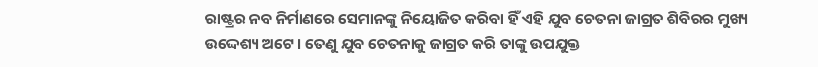ରାଷ୍ଟ୍ରର ନବ ନିର୍ମାଣରେ ସେମାନଙ୍କୁ ନିୟୋଜିତ କରିବା ହିଁ ଏହି ଯୁବ ଚେତନା ଜାଗ୍ରତ ଶିବିରର ମୁଖ୍ୟ ଉଦ୍ଦେଶ୍ୟ ଅଟେ । ତେଣୁ ଯୁବ ଚେତନାକୁ ଜାଗ୍ରତ କରି ତାଙ୍କୁ ଉପଯୁକ୍ତ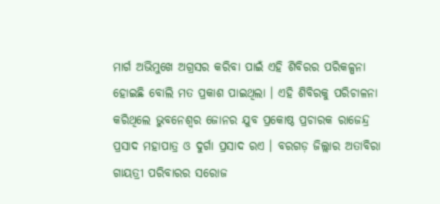ମାର୍ଗ ଅଭିମୁଖେ ଅଗ୍ରସର କରିବା ପାଇଁ ଏହି ଶିବିରର ପରିକଳ୍ପନା ହୋଇଛି ବୋଲି ମତ ପ୍ରକାଶ ପାଇଥିଲା । ଏହି ଶିବିରକୁ ପରିଚାଳନା କରିଥିଲେ ଭୁବନେଶ୍ଵର ଜୋନର ଯୁବ ପ୍ରକୋଷ୍ଠ ପ୍ରଚାରକ ରାଜେନ୍ଦ୍ର ପ୍ରସାଦ ମହାପାତ୍ର ଓ ଦୁର୍ଗା ପ୍ରସାଦ ରଏ । ବରଗଡ଼ ଜିଲ୍ଲାର ଅତାବିରା ଗାୟତ୍ରୀ ପରିବାରର ସରୋଜ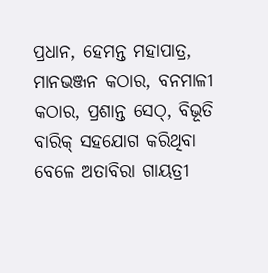ପ୍ରଧାନ, ହେମନ୍ତ ମହାପାତ୍ର, ମାନଭଞ୍ଜନ କଠାର, ବନମାଳୀ କଠାର, ପ୍ରଶାନ୍ତ ସେଠ୍, ବିଭୂତି ବାରିକ୍ ସହଯୋଗ କରିଥିବା ବେଳେ ଅତାବିରା ଗାୟତ୍ରୀ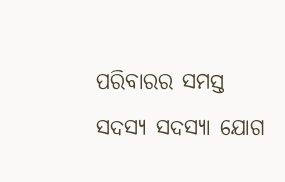ପରିବାରର ସମସ୍ତ ସଦସ୍ୟ ସଦସ୍ୟା ଯୋଗ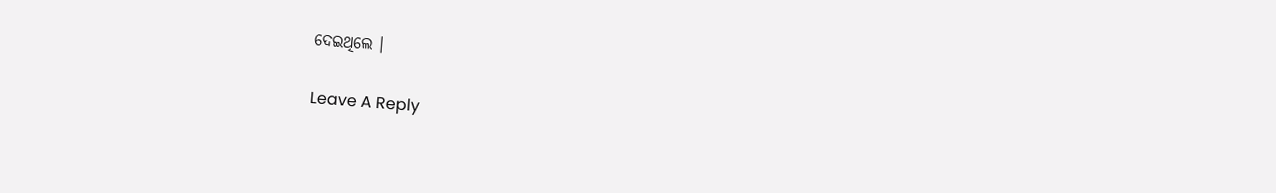ଦେଇଥିଲେ ।

Leave A Reply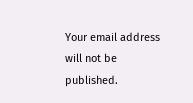Your email address will not be published.